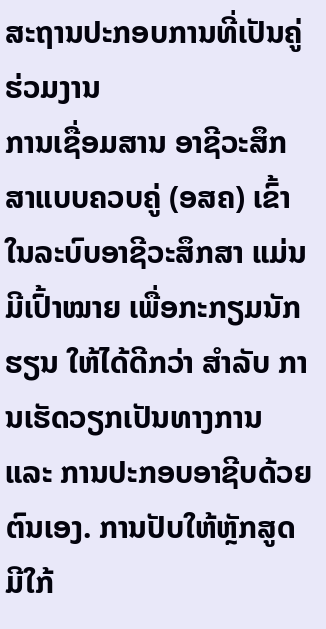ສະຖານປະກອບການທີ່ເປັນຄູ່ຮ່ວມງານ
ການເຊື່ອມສານ ອາຊີວະສຶກສາແບບຄວບຄູ່ (ອສຄ) ເຂົ້າໃນລະບົບອາຊີວະສຶກສາ ແມ່ນມີເປົ້າໝາຍ ເພື່ອກະກຽມນັກຮຽນ ໃຫ້ໄດ້ດີກວ່າ ສໍາລັບ ການເຮັດວຽກເປັນທາງການ ແລະ ການປະກອບອາຊີບດ້ວຍຕົນເອງ. ການປັບໃຫ້ຫຼັກສູດມີໃກ້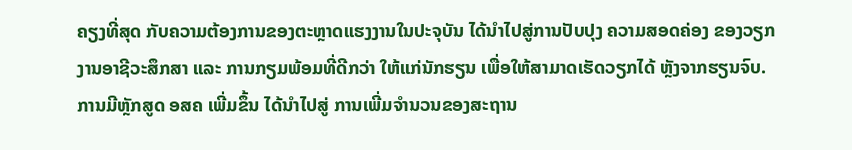ຄຽງທີ່ສຸດ ກັບຄວາມຕ້ອງການຂອງຕະຫຼາດແຮງງານໃນປະຈຸບັນ ໄດ້ນໍາໄປສູ່ການປັບປຸງ ຄວາມສອດຄ່ອງ ຂອງວຽກງານອາຊີວະສຶກສາ ແລະ ການກຽມພ້ອມທີ່ດີກວ່າ ໃຫ້ແກ່ນັກຮຽນ ເພື່ອໃຫ້ສາມາດເຮັດວຽກໄດ້ ຫຼັງຈາກຮຽນຈົບ. ການມີຫຼັກສູດ ອສຄ ເພີ່ມຂຶ້ນ ໄດ້ນໍາໄປສູ່ ການເພີ່ມຈໍານວນຂອງສະຖານ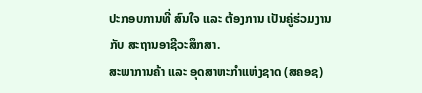ປະກອບການທີ່ ສົນໃຈ ແລະ ຕ້ອງການ ເປັນຄູ່ຮ່ວມງານ ກັບ ສະຖານອາຊີວະສຶກສາ.
ສະພາການຄ້າ ແລະ ອຸດສາຫະກໍາແຫ່ງຊາດ (ສຄອຊ)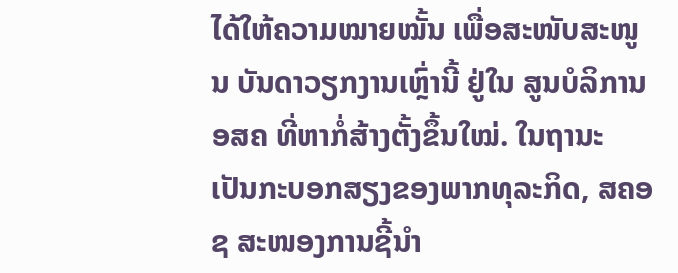ໄດ້ໃຫ້ຄວາມໝາຍໝັ້ນ ເພື່ອສະໜັບສະໜູນ ບັນດາວຽກງານເຫຼົ່ານີ້ ຢູ່ໃນ ສູນບໍລິການ ອສຄ ທີ່ຫາກໍ່ສ້າງຕັ້ງຂຶ້ນໃໝ່. ໃນຖານະ ເປັນກະບອກສຽງຂອງພາກທຸລະກິດ, ສຄອຊ ສະໜອງການຊີ້ນໍາ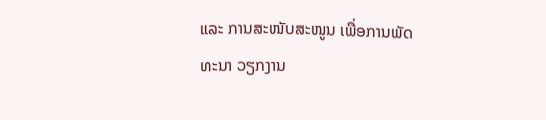ແລະ ການສະໜັບສະໜູນ ເພື່ອການພັດທະນາ ວຽກງານ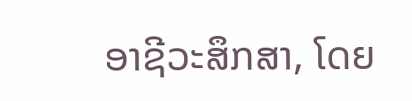ອາຊີວະສຶກສາ, ໂດຍ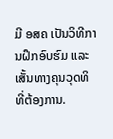ມີ ອສຄ ເປັນວິທີການຝຶກອົບຮົມ ແລະ ເສັ້ນທາງຄຸນວຸດທິ ທີ່ຕ້ອງການ.